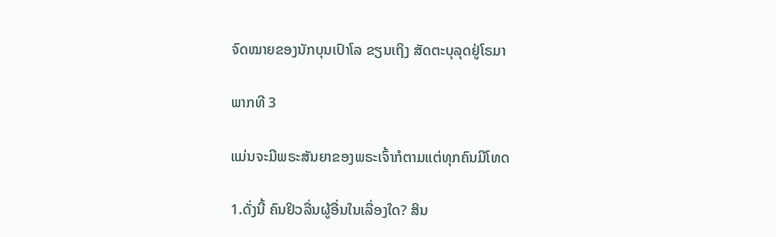ຈົດໝາຍຂອງນັກບຸນເປົາໂລ ຂຽນເຖິງ ສັດຕະບຸລຸດຢູ່ໂຣມາ

ພາກທີ 3

ແມ່ນຈະມີພຣະສັນຍາຂອງພຣະເຈົ້າກໍຕາມແຕ່ທຸກຄົນມີໂທດ

1.ດັ່ງນີ້ ຄົນຢິວລື່ນຜູ້ອື່ນໃນເລື່ອງໃດ? ສິນ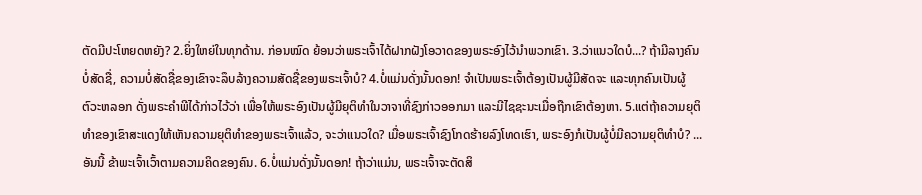ຕັດມີປະໂຫຍດຫຍັງ? 2.ຍິ່ງໃຫຍ່ໃນທຸກດ້ານ. ກ່ອນໝົດ ຍ້ອນວ່າພຣະເຈົ້າໄດ້ຝາກຝັງໂອວາດຂອງພຣະອົງໄວ້ນຳພວກເຂົາ. 3.ວ່າແນວໃດບໍ...? ຖ້າມີລາງຄົນບໍ່ສັດຊື່, ຄວາມບໍ່ສັດຊື່ຂອງເຂົາຈະລຶບລ້າງຄວາມສັດຊື່ຂອງພຣະເຈົ້າບໍ? 4.ບໍ່ແມ່ນດັ່ງນັ້ນດອກ! ຈຳເປັນພຣະເຈົ້າຕ້ອງເປັນຜູ້ມີສັດຈະ ແລະທຸກຄົນເປັນຜູ້ຕົວະຫລອກ ດັ່ງພຣະຄຳພີໄດ້ກ່າວໄວ້ວ່າ ເພື່ອໃຫ້ພຣະອົງເປັນຜູ້ມີຍຸຕິທຳໃນວາຈາທີ່ຊົງກ່າວອອກມາ ແລະມີໄຊຊະນະເມື່ອຖືກເຂົາຕ້ອງຫາ. 5.ແຕ່ຖ້າຄວາມຍຸຕິທຳຂອງເຂົາສະແດງໃຫ້ເຫັນຄວາມຍຸຕິທຳຂອງພຣະເຈົ້າແລ້ວ, ຈະວ່າແນວໃດ? ເມື່ອພຣະເຈົ້າຊົງໂກດຮ້າຍລົງໂທດເຮົາ, ພຣະອົງກໍເປັນຜູ້ບໍ່ມີຄວາມຍຸຕິທຳບໍ? ... ອັນນີ້ ຂ້າພະເຈົ້າເວົ້າຕາມຄວາມຄິດຂອງຄົນ. 6.ບໍ່ແມ່ນດັ່ງນັ້ນດອກ! ຖ້າວ່າແມ່ນ, ພຣະເຈົ້າຈະຕັດສິ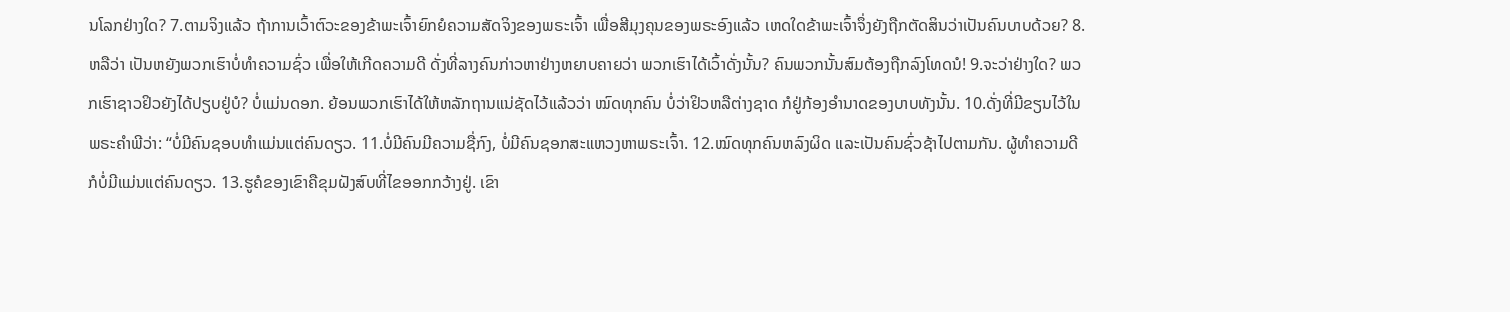ນໂລກຢ່າງໃດ? 7.ຕາມຈິງແລ້ວ ຖ້າການເວົ້າຕົວະຂອງຂ້າພະເຈົ້າຍົກຍໍຄວາມສັດຈິງຂອງພຣະເຈົ້າ ເພື່ອສີມຸງຄຸນຂອງພຣະອົງແລ້ວ ເຫດໃດຂ້າພະເຈົ້າຈຶ່ງຍັງຖືກຕັດສິນວ່າເປັນຄົນບາບດ້ວຍ? 8.ຫລືວ່າ ເປັນຫຍັງພວກເຮົາບໍ່ທຳຄວາມຊົ່ວ ເພື່ອໃຫ້ເກີດຄວາມດີ ດັ່ງທີ່ລາງຄົນກ່າວຫາຢ່າງຫຍາບຄາຍວ່າ ພວກເຮົາໄດ້ເວົ້າດັ່ງນັ້ນ? ຄົນພວກນັ້ນສົມຕ້ອງຖືກລົງໂທດນໍ! 9.ຈະວ່າຢ່າງໃດ? ພວກເຮົາຊາວຢິວຍັງໄດ້ປຽບຢູ່ບໍ? ບໍ່ແມ່ນດອກ. ຍ້ອນພວກເຮົາໄດ້ໃຫ້ຫລັກຖານແນ່ຊັດໄວ້ແລ້ວວ່າ ໝົດທຸກຄົນ ບໍ່ວ່າຢິວຫລືຕ່າງຊາດ ກໍຢູ່ກ້ອງອຳນາດຂອງບາບທັງນັ້ນ. 10.ດັ່ງທີ່ມີຂຽນໄວ້ໃນພຣະຄຳພີວ່າ: “ບໍ່ມີຄົນຊອບທຳແມ່ນແຕ່ຄົນດຽວ. 11.ບໍ່ມີຄົນມີຄວາມຊື່ກົງ, ບໍ່ມີຄົນຊອກສະແຫວງຫາພຣະເຈົ້າ. 12.ໝົດທຸກຄົນຫລົງຜິດ ແລະເປັນຄົນຊົ່ວຊ້າໄປຕາມກັນ. ຜູ້ທຳຄວາມດີ ກໍບໍ່ມີແມ່ນແຕ່ຄົນດຽວ. 13.ຮູຄໍຂອງເຂົາຄືຂຸມຝັງສົບທີ່ໄຂອອກກວ້າງຢູ່. ເຂົາ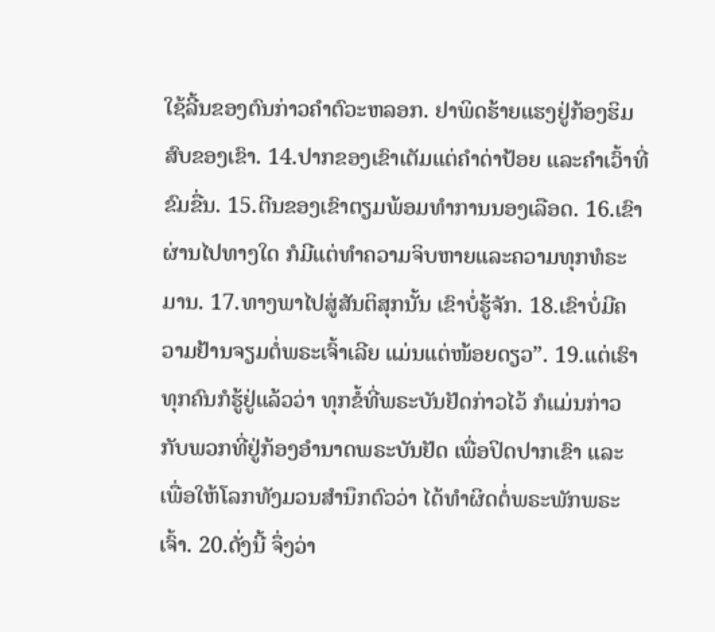ໃຊ້ລີ້ນຂອງຕົນກ່າວຄຳຕົວະຫລອກ. ຢາພິດຮ້າຍແຮງຢູ່ກ້ອງຮິມສົບຂອງເຂົາ. 14.ປາກຂອງເຂົາເຕັມແຕ່ຄຳດ່າປ້ອຍ ແລະຄຳເວົ້າທີ່ຂົມຂື່ນ. 15.ຕີນຂອງເຂົາຕຽມພ້ອມທຳການນອງເລືອດ. 16.ເຂົາຜ່ານໄປທາງໃດ ກໍມີແຕ່ທຳຄວາມຈິບຫາຍແລະຄວາມທຸກທໍຣະມານ. 17.ທາງພາໄປສູ່ສັນຕິສຸກນັ້ນ ເຂົາບໍ່ຮູ້ຈັກ. 18.ເຂົາບໍ່ມີຄວາມຢ້ານຈຽມຕໍ່ພຣະເຈົ້າເລີຍ ແມ່ນແຕ່ໜ້ອຍດຽວ”. 19.ແຕ່ເຮົາທຸກຄົນກໍຮູ້ຢູ່ແລ້ວວ່າ ທຸກຂໍ້ທີ່ພຣະບັນຢັດກ່າວໄວ້ ກໍແມ່ນກ່າວກັບພວກທີ່ຢູ່ກ້ອງອຳນາດພຣະບັນຢັດ ເພື່ອປິດປາກເຂົາ ແລະເພື່ອໃຫ້ໂລກທັງມວນສຳນຶກຕົວວ່າ ໄດ້ທຳຜິດຕໍ່ພຣະພັກພຣະເຈົ້າ. 20.ດັ່ງນີ້ ຈຶ່ງວ່າ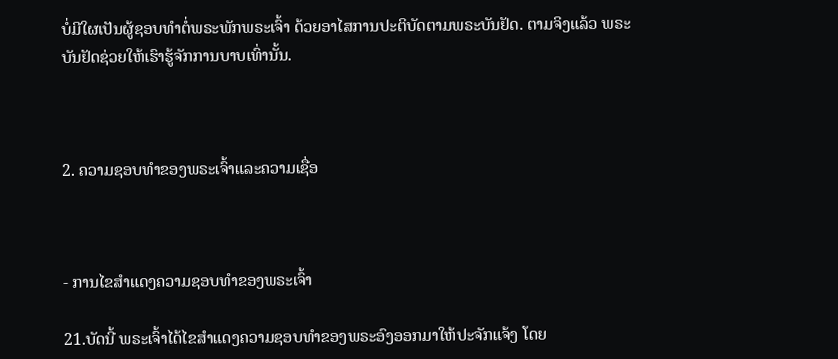ບໍ່ມີໃຜເປັນຜູ້ຊອບທຳຕໍ່ພຣະພັກພຣະເຈົ້າ ດ້ວຍອາໄສການປະຕິບັດຕາມພຣະບັນຢັດ. ຕາມຈິງແລ້ວ ພຣະບັນຢັດຊ່ວຍໃຫ້ເຮົາຮູ້ຈັກການບາບເທົ່ານັ້ນ.



2. ຄວາມຊອບທຳຂອງພຣະເຈົ້າແລະຄວາມເຊື່ອ



- ການໄຂສຳແດງຄວາມຊອບທຳຂອງພຣະເຈົ້າ

21.ບັດນີ້ ພຣະເຈົ້າໄດ້ໄຂສຳແດງຄວາມຊອບທຳຂອງພຣະອົງອອກມາໃຫ້ປະຈັກແຈ້ງ ໂດຍ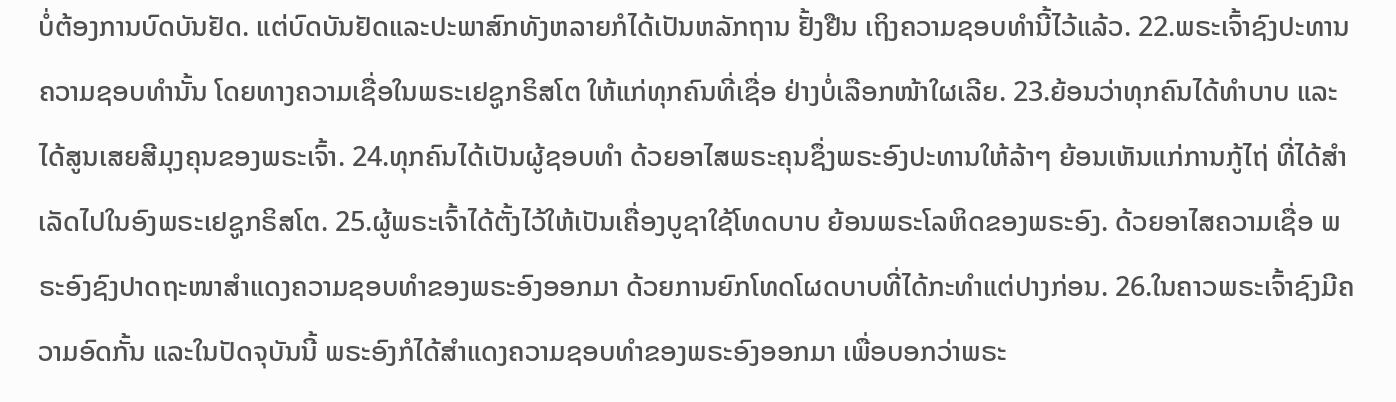ບໍ່ຕ້ອງການບົດບັນຢັດ. ແຕ່ບົດບັນຢັດແລະປະພາສົກທັງຫລາຍກໍໄດ້ເປັນຫລັກຖານ ຢັ້ງຢືນ ເຖິງຄວາມຊອບທຳນີ້ໄວ້ແລ້ວ. 22.ພຣະເຈົ້າຊົງປະທານຄວາມຊອບທຳນັ້ນ ໂດຍທາງຄວາມເຊື່ອໃນພຣະເຢຊູກຣິສໂຕ ໃຫ້ແກ່ທຸກຄົນທີ່ເຊື່ອ ຢ່າງບໍ່ເລືອກໜ້າໃຜເລີຍ. 23.ຍ້ອນວ່າທຸກຄົນໄດ້ທຳບາບ ແລະໄດ້ສູນເສຍສີມຸງຄຸນຂອງພຣະເຈົ້າ. 24.ທຸກຄົນໄດ້ເປັນຜູ້ຊອບທຳ ດ້ວຍອາໄສພຣະຄຸນຊຶ່ງພຣະອົງປະທານໃຫ້ລ້າໆ ຍ້ອນເຫັນແກ່ການກູ້ໄຖ່ ທີ່ໄດ້ສຳເລັດໄປໃນອົງພຣະເຢຊູກຣິສໂຕ. 25.ຜູ້ພຣະເຈົ້າໄດ້ຕັ້ງໄວ້ໃຫ້ເປັນເຄື່ອງບູຊາໃຊ້ໂທດບາບ ຍ້ອນພຣະໂລຫິດຂອງພຣະອົງ. ດ້ວຍອາໄສຄວາມເຊື່ອ ພຣະອົງຊົງປາດຖະໜາສຳແດງຄວາມຊອບທຳຂອງພຣະອົງອອກມາ ດ້ວຍການຍົກໂທດໂຜດບາບທີ່ໄດ້ກະທຳແຕ່ປາງກ່ອນ. 26.ໃນຄາວພຣະເຈົ້າຊົງມີຄວາມອົດກັ້ນ ແລະໃນປັດຈຸບັນນີ້ ພຣະອົງກໍໄດ້ສຳແດງຄວາມຊອບທຳຂອງພຣະອົງອອກມາ ເພື່ອບອກວ່າພຣະ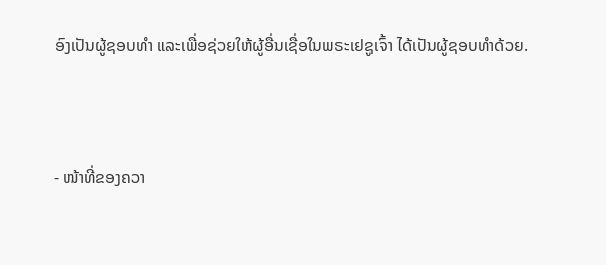ອົງເປັນຜູ້ຊອບທຳ ແລະເພື່ອຊ່ວຍໃຫ້ຜູ້ອື່ນເຊື່ອໃນພຣະເຢຊູເຈົ້າ ໄດ້ເປັນຜູ້ຊອບທຳດ້ວຍ.



- ໜ້າທີ່ຂອງຄວາ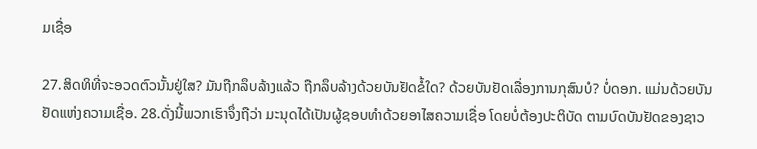ມເຊື່ອ

27.ສິດທິທີ່ຈະອວດຕົວນັ້ນຢູ່ໃສ? ມັນຖືກລຶບລ້າງແລ້ວ ຖືກລຶບລ້າງດ້ວຍບັນຢັດຂໍ້ໃດ? ດ້ວຍບັນຢັດເລື່ອງການກຸສົນບໍ? ບໍ່ດອກ. ແມ່ນດ້ວຍບັນຢັດແຫ່ງຄວາມເຊື່ອ. 28.ດັ່ງນີ້ພວກເຮົາຈຶ່ງຖືວ່າ ມະນຸດໄດ້ເປັນຜູ້ຊອບທຳດ້ວຍອາໄສຄວາມເຊື່ອ ໂດຍບໍ່ຕ້ອງປະຕິບັດ ຕາມບົດບັນຢັດຂອງຊາວ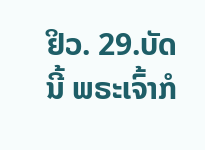ຢິວ. 29.ບັດນີ້ ພຣະເຈົ້າກໍ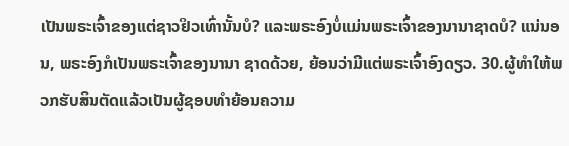ເປັນພຣະເຈົ້າຂອງແຕ່ຊາວຢິວເທົ່ານັ້ນບໍ? ແລະພຣະອົງບໍ່ແມ່ນພຣະເຈົ້າຂອງນານາຊາດບໍ? ແນ່ນອນ, ພຣະອົງກໍເປັນພຣະເຈົ້າຂອງນານາ ຊາດດ້ວຍ, ຍ້ອນວ່າມີແຕ່ພຣະເຈົ້າອົງດຽວ. 30.ຜູ້ທຳໃຫ້ພວກຮັບສິນຕັດແລ້ວເປັນຜູ້ຊອບທຳຍ້ອນຄວາມ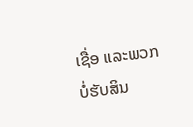ເຊື່ອ ແລະພວກບໍ່ຮັບສິນ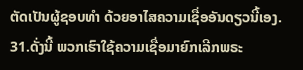ຕັດເປັນຜູ້ຊອບທຳ ດ້ວຍອາໄສຄວາມເຊື່ອອັນດຽວນີ້ເອງ. 31.ດັ່ງນີ້ ພວກເຮົາໃຊ້ຄວາມເຊື່ອມາຍົກເລີກພຣະ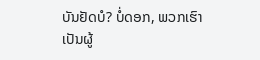ບັນຢັດບໍ? ບໍ່ດອກ, ພວກເຮົາເປັນຜູ້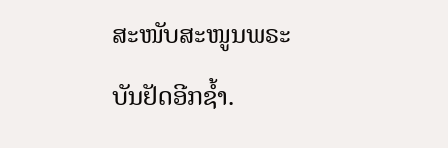ສະໜັບສະໜູນພຣະບັນຢັດອີກຊ້ຳ.